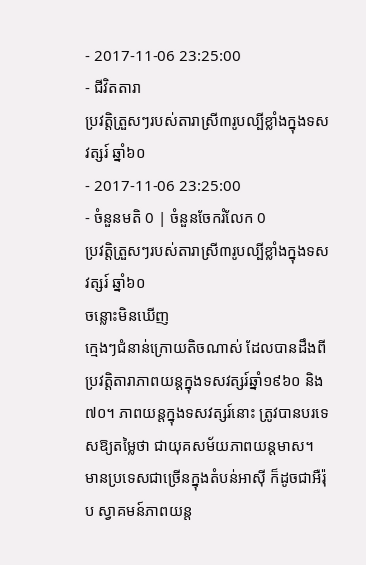- 2017-11-06 23:25:00
- ជីវិតតារា
ប្រវត្តិត្រួសៗរបស់តារាស្រី៣រូបល្បីខ្លាំងក្នុងទសវត្សរ៍ ឆ្នាំ៦០
- 2017-11-06 23:25:00
- ចំនួនមតិ 0 | ចំនួនចែករំលែក 0
ប្រវត្តិត្រួសៗរបស់តារាស្រី៣រូបល្បីខ្លាំងក្នុងទសវត្សរ៍ ឆ្នាំ៦០
ចន្លោះមិនឃើញ
ក្មេងៗជំនាន់ក្រោយតិចណាស់ ដែលបានដឹងពីប្រវត្តិតារាភាពយន្តក្នុងទសវត្សរ៍ឆ្នាំ១៩៦០ និង៧០។ ភាពយន្តក្នុងទសវត្សរ៍នោះ ត្រូវបានបរទេសឱ្យតម្លៃថា ជាយុគសម័យភាពយន្តមាស។
មានប្រទេសជាច្រើនក្នុងតំបន់អាស៊ី ក៏ដូចជាអឺរ៉ុប ស្វាគមន៍ភាពយន្ត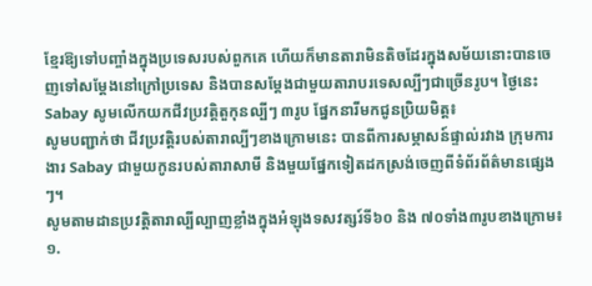ខ្មែរឱ្យទៅបញ្ចាំងក្នុងប្រទេសរបស់ពួកគេ ហើយក៏មានតារាមិនតិចដែរក្នុងសម័យនោះបានចេញទៅសម្ដែងនៅក្រៅប្រទេស និងបានសម្ដែងជាមួយតារាបរទេសល្បីៗជាច្រើនរូប។ ថ្ងៃនេះ Sabay សូមលើកយកជីវប្រវត្តិតួកុនល្បីៗ ៣រូប ផ្នែកនារីមកជូនប្រិយមិត្ត៖
សូមបញ្ជាក់ថា ជីវប្រវត្តិរបស់តារាល្បីៗខាងក្រោមនេះ បានពីការសម្ភាសន៍ផ្ទាល់រវាង ក្រុមការងារ Sabay ជាមួយកូនរបស់តារាសាមី និងមួយផ្នែកទៀតដកស្រង់ចេញពីទំព័រព័ត៌មានផ្សេងៗ។
សូមតាមដានប្រវត្តិតារាល្បីល្បាញខ្លាំងក្នុងអំឡុងទសវត្សរ៍ទី៦០ និង ៧០ទាំង៣រូបខាងក្រោម៖
១.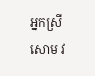អ្នកស្រី សោម វ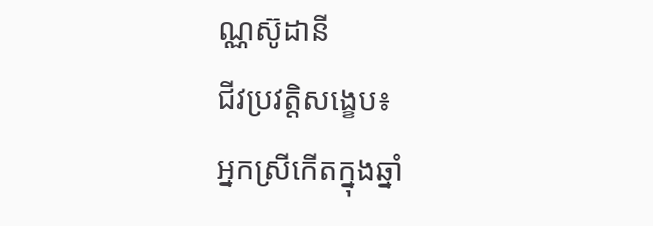ណ្ណស៊ូដានី
ជីវប្រវត្តិសង្ខេប៖
អ្នកស្រីកើតក្នុងឆ្នាំ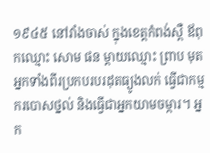១៩៤៥ នៅវាំងចាស់ ក្នុងខេត្តកំពង់ស្ពឺ ឪពុកឈ្មោះ សោម ផន ម្ដាយឈ្មោះ ព្រាប មុត អ្នកទាំងពីរប្រកបរបរដុតធ្យូងលក់ ធ្វើជាកម្មករបោសថ្នល់ និងធ្វើជាអ្នកយាមចម្ការ។ អ្នក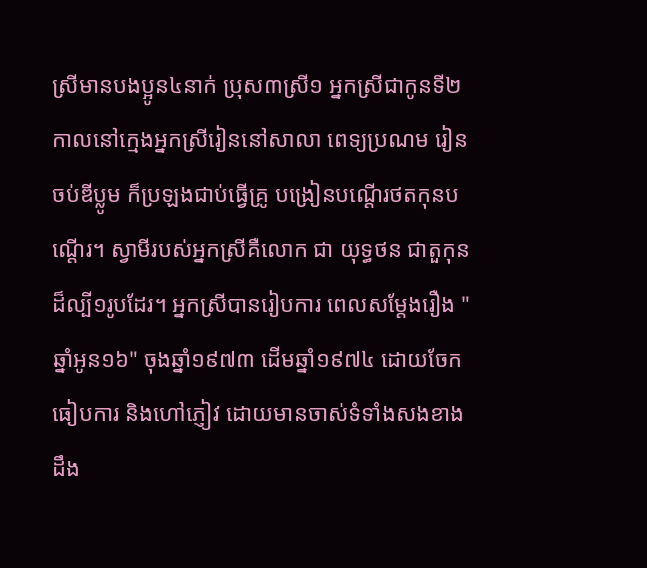ស្រីមានបងប្អូន៤នាក់ ប្រុស៣ស្រី១ អ្នកស្រីជាកូនទី២ កាលនៅក្មេងអ្នកស្រីរៀននៅសាលា ពេទ្យប្រណម រៀនចប់ឌីប្លូម ក៏ប្រឡងជាប់ធ្វើគ្រូ បង្រៀនបណ្ដើរថតកុនបណ្ដើរ។ ស្វាមីរបស់អ្នកស្រីគឺលោក ជា យុទ្ធថន ជាតួកុនដ៏ល្បី១រូបដែរ។ អ្នកស្រីបានរៀបការ ពេលសម្ដែងរឿង "ឆ្នាំអូន១៦" ចុងឆ្នាំ១៩៧៣ ដើមឆ្នាំ១៩៧៤ ដោយចែកធៀបការ និងហៅភ្ញៀវ ដោយមានចាស់ទំទាំងសងខាងដឹង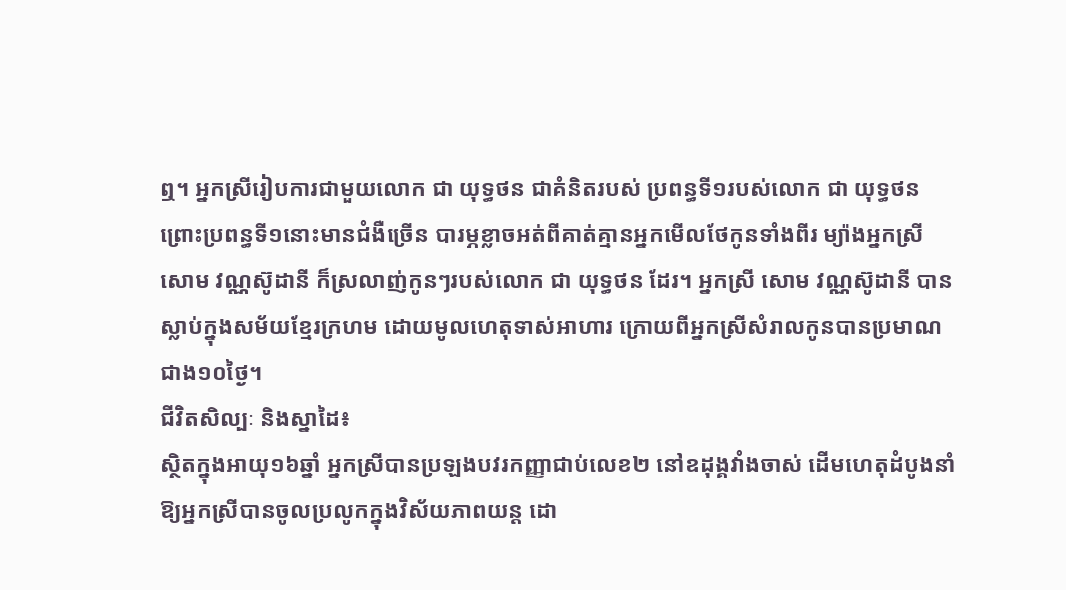ឮ។ អ្នកស្រីរៀបការជាមួយលោក ជា យុទ្ធថន ជាគំនិតរបស់ ប្រពន្ធទី១របស់លោក ជា យុទ្ធថន ព្រោះប្រពន្ធទី១នោះមានជំងឺច្រើន បារម្ភខ្លាចអត់ពីគាត់គ្មានអ្នកមើលថែកូនទាំងពីរ ម្យ៉ាងអ្នកស្រី សោម វណ្ណស៊ូដានី ក៏ស្រលាញ់កូនៗរបស់លោក ជា យុទ្ធថន ដែរ។ អ្នកស្រី សោម វណ្ណស៊ូដានី បានស្លាប់ក្នុងសម័យខ្មែរក្រហម ដោយមូលហេតុទាស់អាហារ ក្រោយពីអ្នកស្រីសំរាលកូនបានប្រមាណជាង១០ថ្ងៃ។
ជីវិតសិល្បៈ និងស្នាដៃ៖
ស្ថិតក្នុងអាយុ១៦ឆ្នាំ អ្នកស្រីបានប្រឡងបវរកញ្ញាជាប់លេខ២ នៅឧដុង្គវាំងចាស់ ដើមហេតុដំបូងនាំឱ្យអ្នកស្រីបានចូលប្រលូកក្នុងវិស័យភាពយន្ត ដោ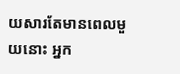យសារតែមានពេលមួយនោះ អ្នក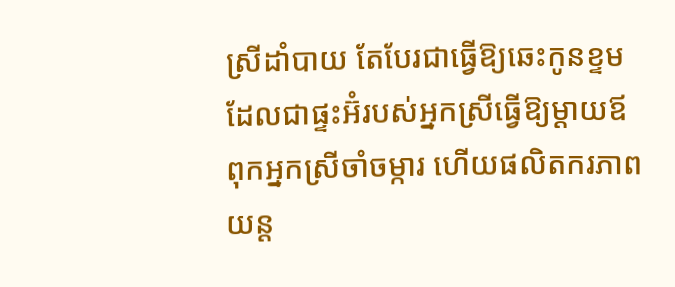ស្រីដាំបាយ តែបែរជាធ្វើឱ្យឆេះកូនខ្ទម ដែលជាផ្ទះអ៊ំរបស់អ្នកស្រីធ្វើឱ្យម្ដាយឪពុកអ្នកស្រីចាំចម្ការ ហើយផលិតករភាពយន្ត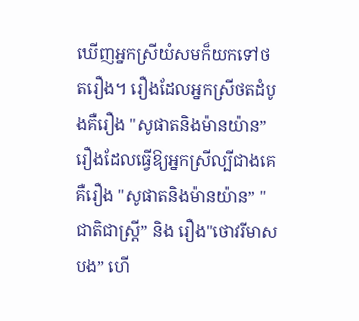ឃើញអ្នកស្រីយំសមក៏យកទៅថតរឿង។ រឿងដែលអ្នកស្រីថតដំបូងគឺរឿង "សូផាតនិងម៉ានយ៉ាន” រឿងដែលធ្វើឱ្យអ្នកស្រីល្បីជាងគេគឺរឿង "សូផាតនិងម៉ានយ៉ាន” "ជាតិជាស្ត្រី” និង រឿង"ថោវរីមាសបង” ហើ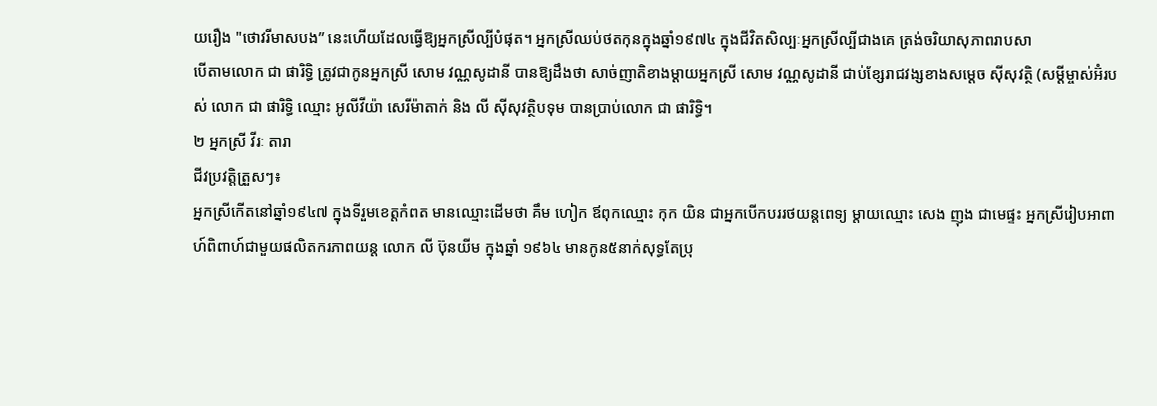យរឿង "ថោវរីមាសបង” នេះហើយដែលធ្វើឱ្យអ្នកស្រីល្បីបំផុត។ អ្នកស្រីឈប់ថតកុនក្នុងឆ្នាំ១៩៧៤ ក្នុងជីវិតសិល្បៈអ្នកស្រីល្បីជាងគេ ត្រង់ចរិយាសុភាពរាបសា
បើតាមលោក ជា ផារិទ្ធិ ត្រូវជាកូនអ្នកស្រី សោម វណ្ណសូដានី បានឱ្យដឹងថា សាច់ញាតិខាងម្ដាយអ្នកស្រី សោម វណ្ណសូដានី ជាប់ខ្សែរាជវង្សខាងសម្ដេច ស៊ីសុវត្ថិ (សម្ដីម្ចាស់អ៊ំរបស់ លោក ជា ផារិទ្ធិ ឈ្មោះ អូលីវីយ៉ា សេរីម៉ាតាក់ និង លី ស៊ីសុវត្ថិបទុម បានប្រាប់លោក ជា ផារិទ្ធិ។
២ អ្នកស្រី វីរៈ តារា
ជីវប្រវត្តិត្រួសៗ៖
អ្នកស្រីកើតនៅឆ្នាំ១៩៤៧ ក្នុងទីរួមខេត្តកំពត មានឈ្មោះដើមថា គឹម ហៀក ឪពុកឈ្មោះ កុក យិន ជាអ្នកបើកបររថយន្តពេទ្យ ម្ដាយឈ្មោះ សេង ញុង ជាមេផ្ទះ អ្នកស្រីរៀបអាពាហ៍ពិពាហ៍ជាមួយផលិតករភាពយន្ត លោក លី ប៊ុនយីម ក្នុងឆ្នាំ ១៩៦៤ មានកូន៥នាក់សុទ្ធតែប្រុ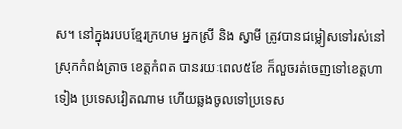ស។ នៅក្នុងរបបខ្មែរក្រហម អ្នកស្រី និង ស្វាមី ត្រូវបានជម្លៀសទៅរស់នៅស្រុកកំពង់ត្រាច ខេត្តកំពត បានរយៈពេល៥ខែ ក៏លួចរត់ចេញទៅខេត្តហាទៀង ប្រទេសវៀតណាម ហើយឆ្លងចូលទៅប្រទេស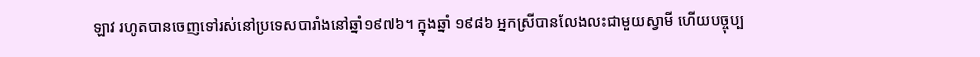ឡាវ រហូតបានចេញទៅរស់នៅប្រទេសបារាំងនៅឆ្នាំ១៩៧៦។ ក្នុងឆ្នាំ ១៩៨៦ អ្នកស្រីបានលែងលះជាមួយស្វាមី ហើយបច្ចុប្ប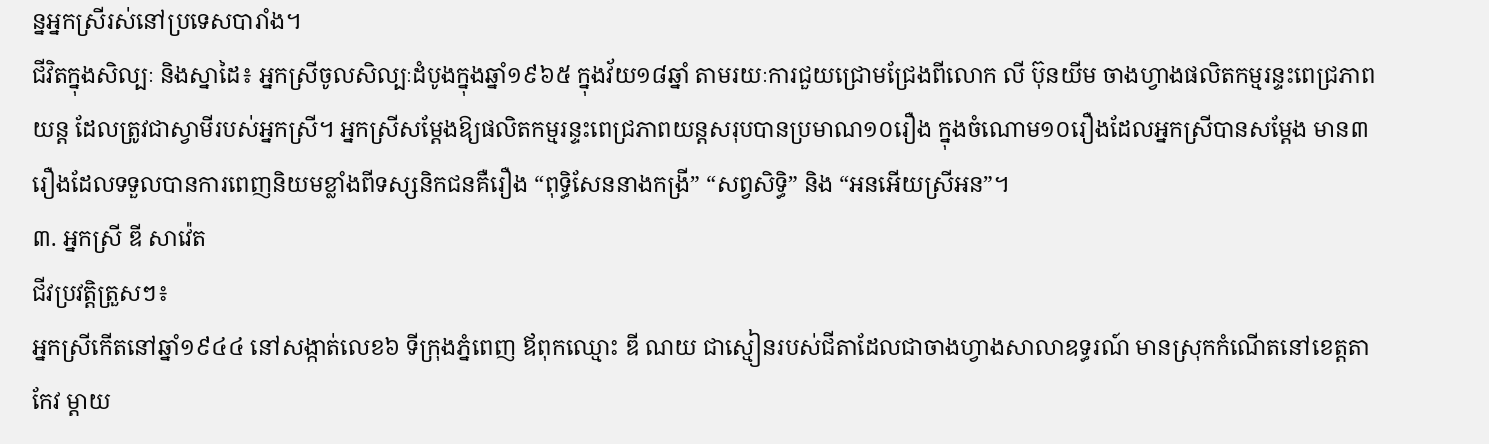ន្នអ្នកស្រីរស់នៅប្រទេសបារាំង។
ជីវិតក្នុងសិល្បៈ និងស្នាដៃ៖ អ្នកស្រីចូលសិល្បៈដំបូងក្នុងឆ្នាំ១៩៦៥ ក្នុងវ័យ១៨ឆ្នាំ តាមរយៈការជួយជ្រោមជ្រែងពីលោក លី ប៊ុនយីម ចាងហ្វាងផលិតកម្មរន្ទះពេជ្រភាពយន្ត ដែលត្រូវជាស្វាមីរបស់អ្នកស្រី។ អ្នកស្រីសម្ដែងឱ្យផលិតកម្មរន្ទះពេជ្រភាពយន្តសរុបបានប្រមាណ១០រឿង ក្នុងចំណោម១០រឿងដែលអ្នកស្រីបានសម្ដែង មាន៣រឿងដែលទទួលបានការពេញនិយមខ្លាំងពីទស្សនិកជនគឺរឿង “ពុទ្ធិសែននាងកង្រី” “សព្វសិទ្ធិ” និង “អនអើយស្រីអន”។
៣. អ្នកស្រី ឌី សាវ៉េត
ជីវប្រវត្តិត្រួសៗ៖
អ្នកស្រីកើតនៅឆ្នាំ១៩៤៤ នៅសង្កាត់លេខ៦ ទីក្រុងភ្នំពេញ ឪពុកឈ្មោះ ឌី ណយ ជាស្មៀនរបស់ជីតាដែលជាចាងហ្វាងសាលាឧទ្ធរណ៍ មានស្រុកកំណើតនៅខេត្តតាកែវ ម្ដាយ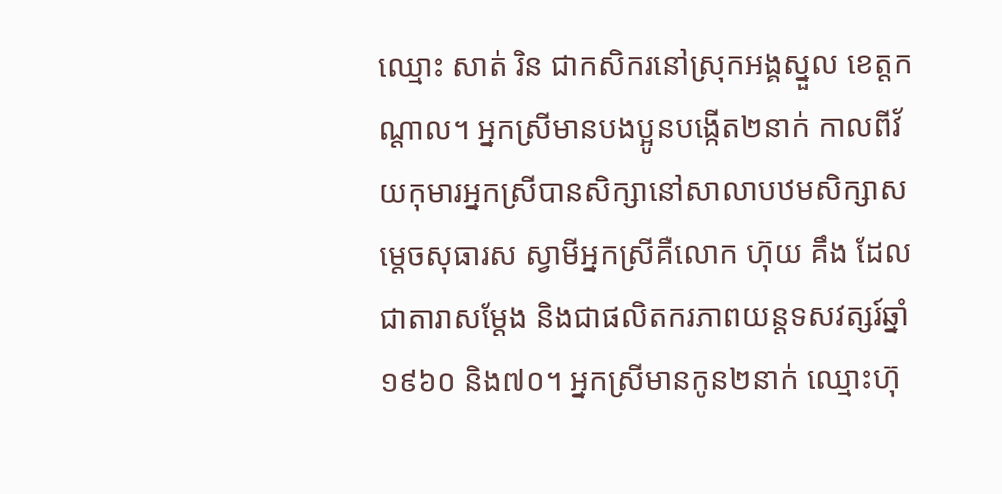ឈ្មោះ សាត់ រិន ជាកសិករនៅស្រុកអង្គស្នួល ខេត្តកណ្ដាល។ អ្នកស្រីមានបងប្អូនបង្កើត២នាក់ កាលពីវ័យកុមារអ្នកស្រីបានសិក្សានៅសាលាបឋមសិក្សាសម្ដេចសុធារស ស្វាមីអ្នកស្រីគឺលោក ហ៊ុយ គឹង ដែលជាតារាសម្ដែង និងជាផលិតករភាពយន្តទសវត្សរ៍ឆ្នាំ១៩៦០ និង៧០។ អ្នកស្រីមានកូន២នាក់ ឈ្មោះហ៊ុ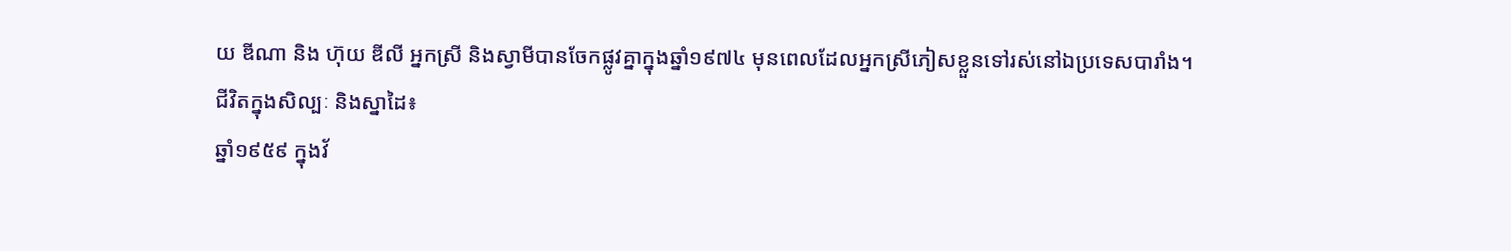យ ឌីណា និង ហ៊ុយ ឌីលី អ្នកស្រី និងស្វាមីបានចែកផ្លូវគ្នាក្នុងឆ្នាំ១៩៧៤ មុនពេលដែលអ្នកស្រីភៀសខ្លួនទៅរស់នៅឯប្រទេសបារាំង។
ជីវិតក្នុងសិល្បៈ និងស្នាដៃ៖
ឆ្នាំ១៩៥៩ ក្នុងវ័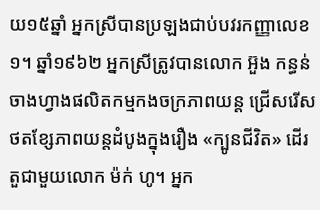យ១៥ឆ្នាំ អ្នកស្រីបានប្រឡងជាប់បវរកញ្ញាលេខ១។ ឆ្នាំ១៩៦២ អ្នកស្រីត្រូវបានលោក អ៊ួង កន្ធន់ ចាងហ្វាងផលិតកម្មកងចក្រភាពយន្ត ជ្រើសរើសថតខ្សែភាពយន្តដំបូងក្នុងរឿង «ក្បូនជីវិត» ដើរតួជាមួយលោក ម៉ក់ ហូ។ អ្នក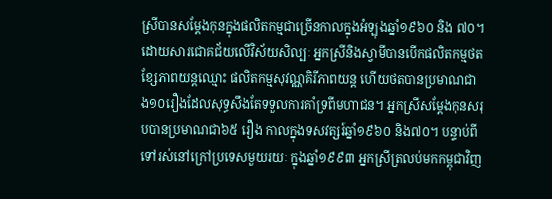ស្រីបានសម្ដែងកុនក្នុងផលិតកម្មជាច្រើនកាលក្នុងអំឡុងឆ្នាំ១៩៦០ និង ៧០។ ដោយសារជោគជ័យលើវិស័យសិល្បៈ អ្នកស្រីនិងស្វាមីបានបើកផលិតកម្មថតខ្សែភាពយន្តឈ្មោះ ផលិតកម្មសុវណ្ណគិរីភាពយន្ត ហើយថតបានប្រមាណជាង១០រឿងដែលសុទ្ធសឹងតែទទួលការគាំទ្រពីមហាជន។ អ្នកស្រីសម្ដែងកុនសរុបបានប្រមាណជា៦៥ រឿង កាលក្នុងទសវត្សរ៍ឆ្នាំ១៩៦០ និង៧០។ បន្ទាប់ពីទៅរស់នៅក្រៅប្រទេសមួយរយៈ ក្នុងឆ្នាំ១៩៩៣ អ្នកស្រីត្រលប់មកកម្ពុជាវិញ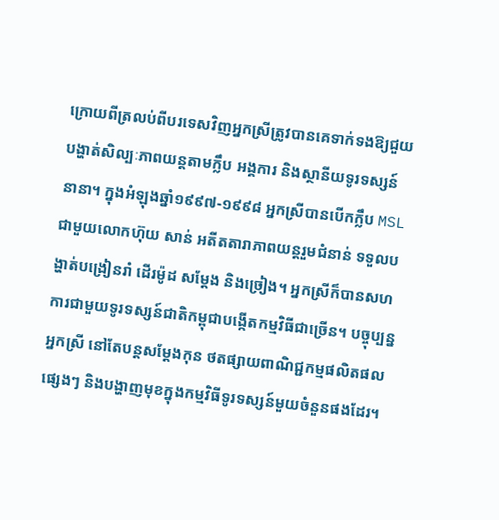ក្រោយពីត្រលប់ពីបរទេសវិញអ្នកស្រីត្រូវបានគេទាក់ទងឱ្យជួយបង្ហាត់សិល្បៈភាពយន្តតាមក្លឹប អង្គការ និងស្ថានីយទូរទស្សន៍នានា។ ក្នុងអំឡុងឆ្នាំ១៩៩៧-១៩៩៨ អ្នកស្រីបានបើកក្លឹប MSL ជាមួយលោកហ៊ុយ សាន់ អតីតតារាភាពយន្តរួមជំនាន់ ទទួលបង្ហាត់បង្រៀនរាំ ដើរម៉ូដ សម្ដែង និងច្រៀង។ អ្នកស្រីក៏បានសហការជាមួយទូរទស្សន៍ជាតិកម្ពុជាបង្កើតកម្មវិធីជាច្រើន។ បច្ចុប្បន្នអ្នកស្រី នៅតែបន្តសម្ដែងកុន ថតផ្សាយពាណិជ្ជកម្មផលិតផលផ្សេងៗ និងបង្ហាញមុខក្នុងកម្មវិធីទូរទស្សន៍មួយចំនួនផងដែរ។